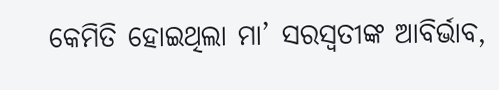କେମିତି ହୋଇଥିଲା ମା’ ସରସ୍ୱତୀଙ୍କ ଆବିର୍ଭାବ,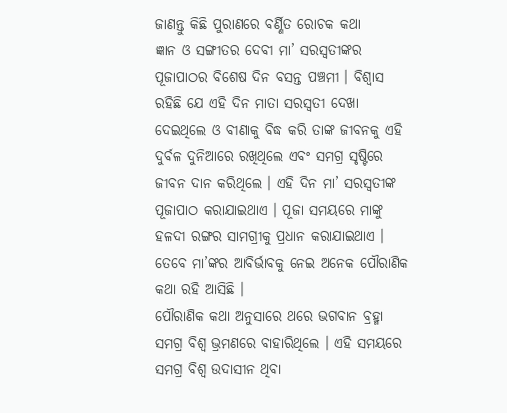ଜାଣନ୍ତୁ କିଛି ପୁରାଣରେ ବର୍ଣ୍ଣିତ ରୋଚକ କଥା
ଜ୍ଞାନ ଓ ସଙ୍ଗୀତର ଦେବୀ ମା’ ସରସ୍ୱତୀଙ୍କର ପୂଜାପାଠର ବିଶେଷ ଦିନ ବସନ୍ତ ପଞ୍ଚମୀ । ବିଶ୍ୱାସ ରହିଛି ଯେ ଏହି ଦିନ ମାତା ସରସ୍ୱତୀ ଦେଖା ଦେଇଥିଲେ ଓ ବୀଣାକୁ ବିଦ୍ଧ କରି ତାଙ୍କ ଜୀବନକୁ ଏହି ଦୁର୍ବଳ ଦୁନିଆରେ ରଖିଥିଲେ ଏବଂ ସମଗ୍ର ସୃଷ୍ଟିରେ ଜୀବନ ଦାନ କରିଥିଲେ । ଏହି ଦିନ ମା’ ସରସ୍ୱତୀଙ୍କ ପୂଜାପାଠ କରାଯାଇଥାଏ । ପୂଜା ସମୟରେ ମାଙ୍କୁ ହଳଦୀ ରଙ୍ଗର ସାମଗ୍ରୀକୁ ପ୍ରଧାନ କରାଯାଇଥାଏ । ତେବେ ମା’ଙ୍କର ଆବିର୍ଭାବକୁ ନେଇ ଅନେକ ପୌରାଣିକ କଥା ରହି ଆସିଛି ।
ପୌରାଣିକ କଥା ଅନୁସାରେ ଥରେ ଭଗବାନ ବ୍ରହ୍ମା ସମଗ୍ର ବିଶ୍ୱ ଭ୍ରମଣରେ ବାହାରିଥିଲେ । ଏହି ସମୟରେ ସମଗ୍ର ବିଶ୍ୱ ଉଦାସୀନ ଥିବା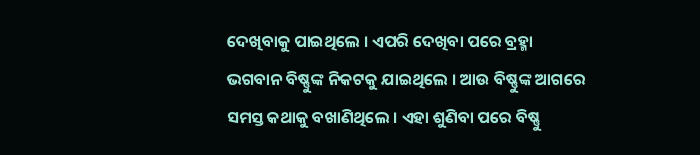ଦେଖିବାକୁ ପାଇଥିଲେ । ଏପରି ଦେଖିବା ପରେ ବ୍ରହ୍ମା ଭଗବାନ ବିଷ୍ଣୁଙ୍କ ନିକଟକୁ ଯାଇଥିଲେ । ଆଉ ବିଷ୍ଣୁଙ୍କ ଆଗରେ ସମସ୍ତ କଥାକୁ ବଖାଣିଥିଲେ । ଏହା ଶୁଣିବା ପରେ ବିଷ୍ଣୁ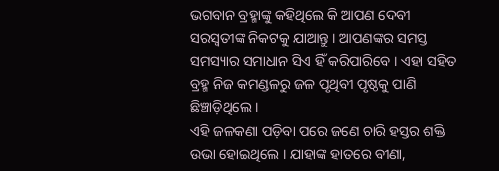ଭଗବାନ ବ୍ରହ୍ମାଙ୍କୁ କହିଥିଲେ କି ଆପଣ ଦେବୀ ସରସ୍ୱତୀଙ୍କ ନିକଟକୁ ଯାଆନ୍ତୁ । ଆପଣଙ୍କର ସମସ୍ତ ସମସ୍ୟାର ସମାଧାନ ସିଏ ହିଁ କରିପାରିବେ । ଏହା ସହିତ ବ୍ରହ୍ମ ନିଜ କମଣ୍ଡଳରୁ ଜଳ ପୃଥିବୀ ପୃଷ୍ଠକୁ ପାଣି ଛିଞ୍ଚାଡ଼ିଥିଲେ ।
ଏହି ଜଳକଣା ପଡ଼ିବା ପରେ ଜଣେ ଚାରି ହସ୍ତର ଶକ୍ତି ଉଭା ହୋଇଥିଲେ । ଯାହାଙ୍କ ହାତରେ ବୀଣା,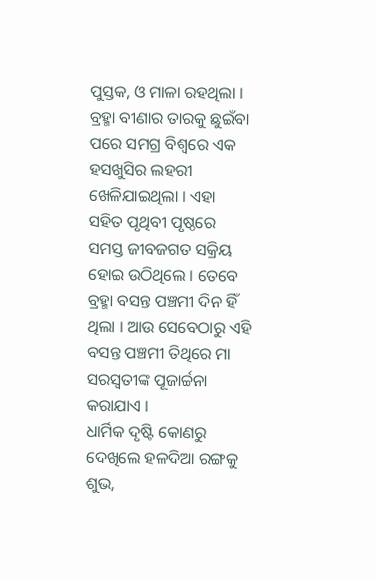ପୁସ୍ତକ, ଓ ମାଳା ରହଥିଲା । ବ୍ରହ୍ମା ବୀଣାର ତାରକୁ ଛୁଇଁବା ପରେ ସମଗ୍ର ବିଶ୍ୱରେ ଏକ ହସଖୁସିର ଲହରୀ ଖେଳିଯାଇଥିଲା । ଏହା ସହିତ ପୃଥିବୀ ପୃଷ୍ଠରେ ସମସ୍ତ ଜୀବଜଗତ ସକ୍ରିୟ ହୋଇ ଉଠିଥିଲେ । ତେବେ ବ୍ରହ୍ମା ବସନ୍ତ ପଞ୍ଚମୀ ଦିନ ହିଁ ଥିଲା । ଆଉ ସେବେଠାରୁ ଏହି ବସନ୍ତ ପଞ୍ଚମୀ ତିଥିରେ ମା ସରସ୍ୱତୀଙ୍କ ପୂଜାର୍ଚ୍ଚନା କରାଯାଏ ।
ଧାର୍ମିକ ଦୃଷ୍ଟି କୋଣରୁ ଦେଖିଲେ ହଳଦିଆ ରଙ୍ଗକୁ ଶୁଭ,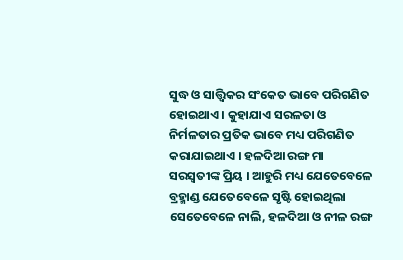ସୁଦ୍ଧ ଓ ସାତ୍ତ୍ୱିକର ସଂକେତ ଭାବେ ପରିଗଣିତ ହୋଇଥାଏ । କୁହାଯାଏ ସରଳତା ଓ ନିର୍ମଳତାର ପ୍ରତିକ ଭାବେ ମଧ୍ୟ ପରିଗଣିତ କରାଯାଇଥାଏ । ହଳଦିଆ ରଙ୍ଗ ମା ସରସ୍ୱତୀଙ୍କ ପ୍ରିୟ । ଆହୁରି ମଧ୍ୟ ଯେତେବେଳେ ବ୍ରହ୍ମାଣ୍ଡ ଯେତେବେଳେ ସୃଷ୍ଟି ହୋଇଥିଲା ସେତେବେଳେ ନାଲି, ହଳଦିଆ ଓ ନୀଳ ରଙ୍ଗ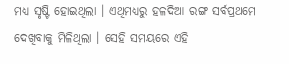ମଧ୍ୟ ସୃଷ୍ଟି ହୋଇଥିଲା । ଏଥିମଧ୍ୟରୁ ହଳଦିଆ ରଙ୍ଗ ସର୍ବପ୍ରଥମେ ଦେଖିବାକୁ ମିଳିଥିଲା । ସେହି ସମୟରେ ଏହି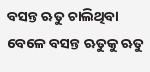ବସନ୍ତ ଋତୁ ଚାଲିଥିବା ବେଳେ ବସନ୍ତ ଋତୁକୁ ଋତୁ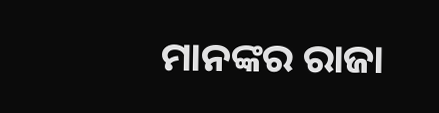ମାନଙ୍କର ରାଜା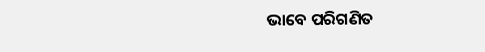ଭାବେ ପରିଗଣିତ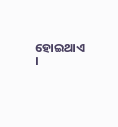ହୋଇଥାଏ ।